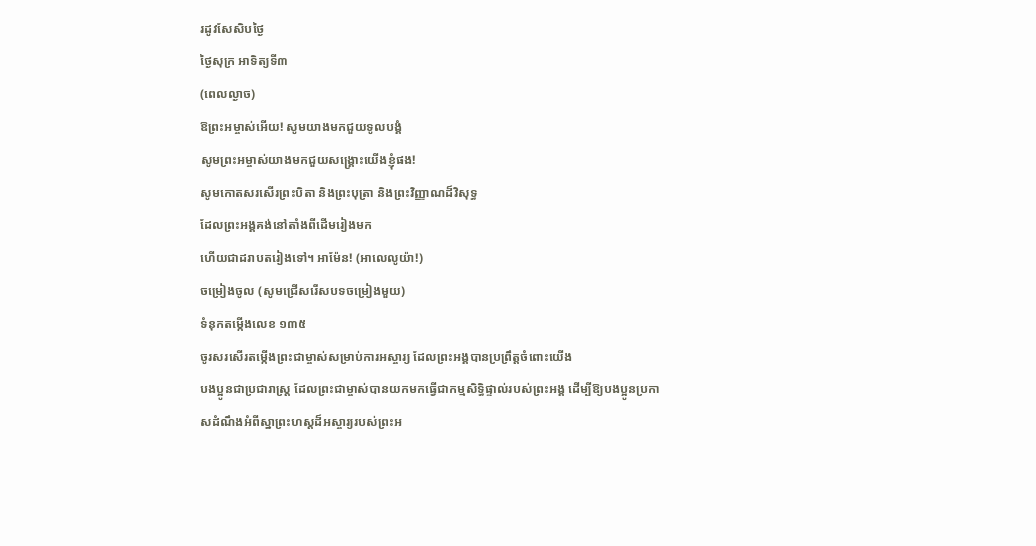រដូវសែសិបថ្ងៃ
ថ្ងៃសុក្រ អាទិត្យទី៣
(ពេលល្ងាច)
ឱព្រះអម្ចាស់អើយ! សូមយាងមកជួយទូលបង្គំ
សូមព្រះអម្ចាស់យាងមកជួយសង្គ្រោះយើងខ្ញុំផង!
សូមកោតសរសើរព្រះបិតា និងព្រះបុត្រា និងព្រះវិញ្ញាណដ៏វិសុទ្ធ
ដែលព្រះអង្គគង់នៅតាំងពីដើមរៀងមក
ហើយជាដរាបតរៀងទៅ។ អាម៉ែន! (អាលេលូយ៉ា!)
ចម្រៀងចូល (សូមជ្រើសរើសបទចម្រៀងមួយ)
ទំនុកតម្កើងលេខ ១៣៥
ចូរសរសើរតម្កើងព្រះជាម្ចាស់សម្រាប់ការអស្ចារ្យ ដែលព្រះអង្គបានប្រព្រឹត្តចំពោះយើង
បងប្អូនជាប្រជារាស្ត្រ ដែលព្រះជាម្ចាស់បានយកមកធ្វើជាកម្មសិទ្ធិផ្ទាល់របស់ព្រះអង្គ ដើម្បីឱ្យបងប្អូនប្រកាសដំណឹងអំពីស្នាព្រះហស្តដ៏អស្ចារ្យរបស់ព្រះអ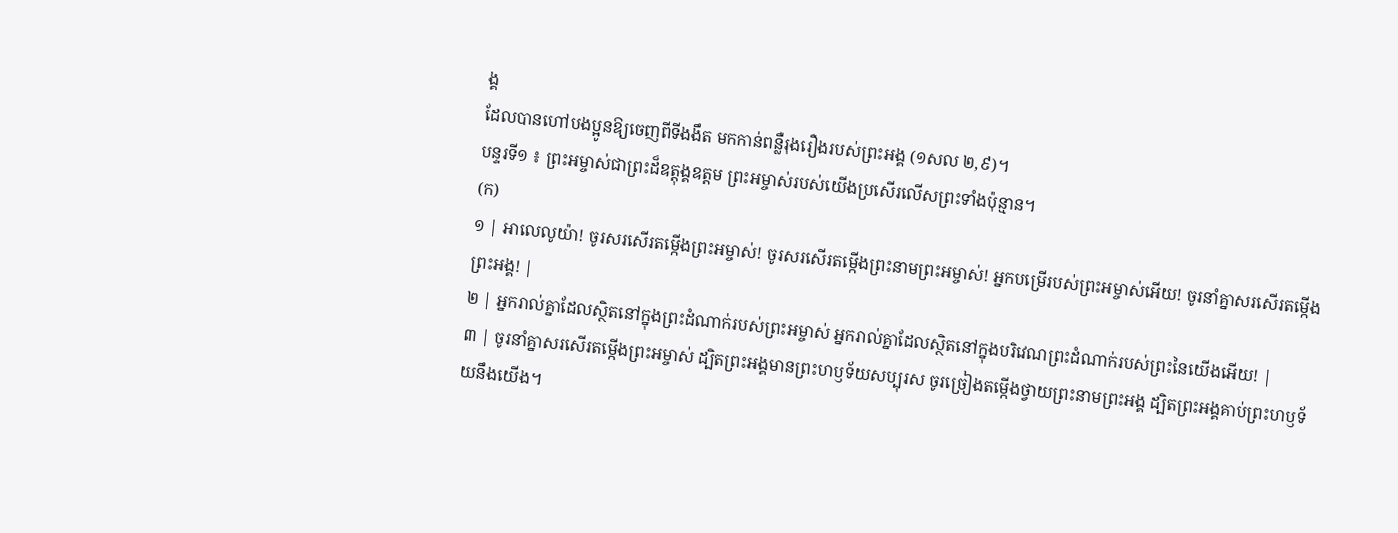ង្គ
ដែលបានហៅបងប្អូនឱ្យចេញពីទីងងឹត មកកាន់ពន្លឺរុងរឿងរបស់ព្រះអង្គ (១សល ២,៩)។
បន្ទរទី១ ៖ ព្រះអម្ចាស់ជាព្រះដ៏ឧត្តុង្គឧត្តម ព្រះអម្ចាស់របស់យើងប្រសើរលើសព្រះទាំងប៉ុន្មាន។
(ក)
១ | អាលេលូយ៉ា! ចូរសរសើរតម្កើងព្រះអម្ចាស់! ចូរសរសើរតម្កើងព្រះនាមព្រះអម្ចាស់! អ្នកបម្រើរបស់ព្រះអម្ចាស់អើយ! ចូរនាំគ្នាសរសើរតម្កើងព្រះអង្គ! |
២ | អ្នករាល់គ្នាដែលស្ថិតនៅក្នុងព្រះដំណាក់របស់ព្រះអម្ចាស់ អ្នករាល់គ្នាដែលស្ថិតនៅក្នុងបរិវេណព្រះដំណាក់របស់ព្រះនៃយើងអើយ! |
៣ | ចូរនាំគ្នាសរសើរតម្កើងព្រះអម្ចាស់ ដ្បិតព្រះអង្គមានព្រះហឫទ័យសប្បុរស ចូរច្រៀងតម្កើងថ្វាយព្រះនាមព្រះអង្គ ដ្បិតព្រះអង្គគាប់ព្រះហឫទ័យនឹងយើង។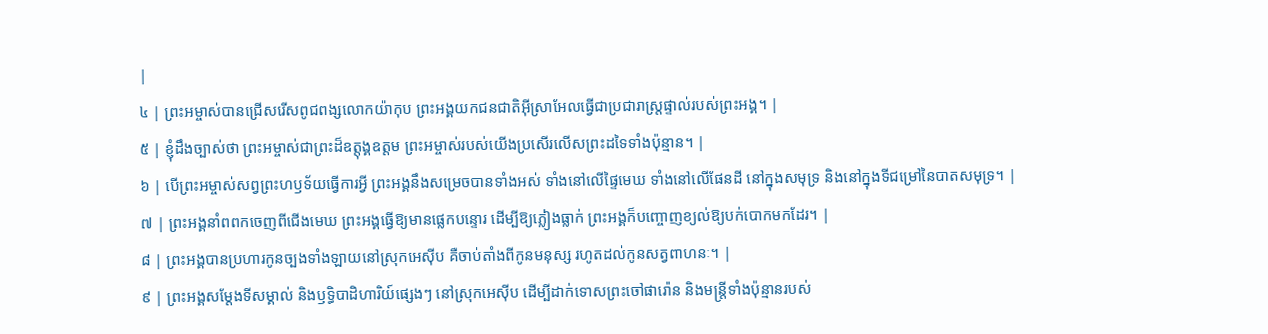|
៤ | ព្រះអម្ចាស់បានជ្រើសរើសពូជពង្សលោកយ៉ាកុប ព្រះអង្គយកជនជាតិអ៊ីស្រាអែលធ្វើជាប្រជារាស្ត្រផ្ទាល់របស់ព្រះអង្គ។ |
៥ | ខ្ញុំដឹងច្បាស់ថា ព្រះអម្ចាស់ជាព្រះដ៏ឧត្តុង្គឧត្តម ព្រះអម្ចាស់របស់យើងប្រសើរលើសព្រះដទៃទាំងប៉ុន្មាន។ |
៦ | បើព្រះអម្ចាស់សព្វព្រះហឫទ័យធ្វើការអ្វី ព្រះអង្គនឹងសម្រេចបានទាំងអស់ ទាំងនៅលើផ្ទៃមេឃ ទាំងនៅលើផែនដី នៅក្នុងសមុទ្រ និងនៅក្នុងទីជម្រៅនៃបាតសមុទ្រ។ |
៧ | ព្រះអង្គនាំពពកចេញពីជើងមេឃ ព្រះអង្គធ្វើឱ្យមានផ្លេកបន្ទោរ ដើម្បីឱ្យភ្លៀងធ្លាក់ ព្រះអង្គក៏បញ្ចោញខ្យល់ឱ្យបក់បោកមកដែរ។ |
៨ | ព្រះអង្គបានប្រហារកូនច្បងទាំងឡាយនៅស្រុកអេស៊ីប គឺចាប់តាំងពីកូនមនុស្ស រហូតដល់កូនសត្វពាហនៈ។ |
៩ | ព្រះអង្គសម្តែងទីសម្គាល់ និងឫទ្ធិបាដិហារិយ៍ផ្សេងៗ នៅស្រុកអេស៊ីប ដើម្បីដាក់ទោសព្រះចៅផារ៉ោន និងមន្ត្រីទាំងប៉ុន្មានរបស់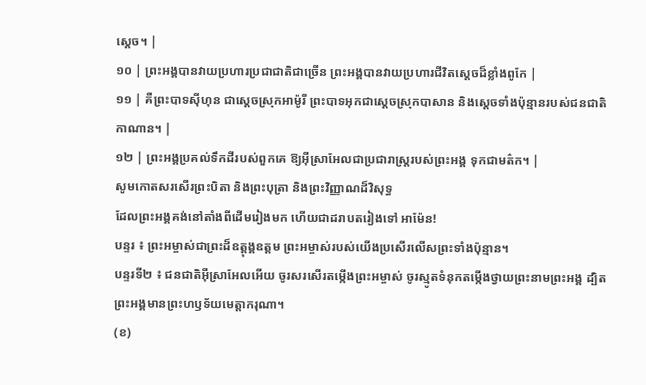ស្តេច។ |
១០ | ព្រះអង្គបានវាយប្រហារប្រជាជាតិជាច្រើន ព្រះអង្គបានវាយប្រហារជីវិតស្តេចដ៏ខ្លាំងពូកែ |
១១ | គឺព្រះបាទស៊ីហុន ជាស្តេចស្រុកអាម៉ូរី ព្រះបាទអុកជាស្តេចស្រុកបាសាន និងស្តេចទាំងប៉ុន្មានរបស់ជនជាតិកាណាន។ |
១២ | ព្រះអង្គប្រគល់ទឹកដីរបស់ពួកគេ ឱ្យអ៊ីស្រាអែលជាប្រជារាស្ត្ររបស់ព្រះអង្គ ទុកជាមត៌ក។ |
សូមកោតសរសើរព្រះបិតា និងព្រះបុត្រា និងព្រះវិញ្ញាណដ៏វិសុទ្ធ
ដែលព្រះអង្គគង់នៅតាំងពីដើមរៀងមក ហើយជាដរាបតរៀងទៅ អាម៉ែន!
បន្ទរ ៖ ព្រះអម្ចាស់ជាព្រះដ៏ឧត្តុង្គឧត្តម ព្រះអម្ចាស់របស់យើងប្រសើរលើសព្រះទាំងប៉ុន្មាន។
បន្ទរទី២ ៖ ជនជាតិអ៊ីស្រាអែលអើយ ចូរសរសើរតម្កើងព្រះអម្ចាស់ ចូរស្មូតទំនុកតម្កើងថ្វាយព្រះនាមព្រះអង្គ ដ្បិតព្រះអង្គមានព្រះហឫទ័យមេត្តាករុណា។
(ខ)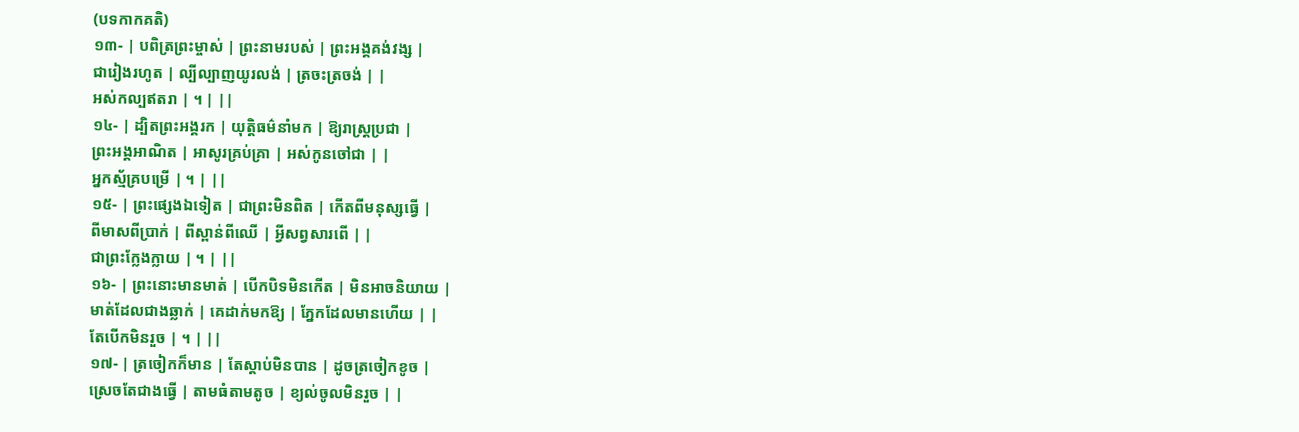(បទកាកគតិ)
១៣- | បពិត្រព្រះម្ចាស់ | ព្រះនាមរបស់ | ព្រះអង្គគង់វង្ស |
ជារៀងរហូត | ល្បីល្បាញយូរលង់ | ត្រចះត្រចង់ | |
អស់កល្បឥតរា | ។ | ||
១៤- | ដ្បិតព្រះអង្គរក | យុត្តិធម៌នាំមក | ឱ្យរាស្ត្រប្រជា |
ព្រះអង្គអាណិត | អាសូរគ្រប់គ្រា | អស់កូនចៅជា | |
អ្នកស្ម័គ្របម្រើ | ។ | ||
១៥- | ព្រះផ្សេងឯទៀត | ជាព្រះមិនពិត | កើតពីមនុស្សធ្វើ |
ពីមាសពីប្រាក់ | ពីស្ពាន់ពីឈើ | អ្វីសព្វសារពើ | |
ជាព្រះក្លែងក្លាយ | ។ | ||
១៦- | ព្រះនោះមានមាត់ | បើកបិទមិនកើត | មិនអាចនិយាយ |
មាត់ដែលជាងឆ្លាក់ | គេដាក់មកឱ្យ | ភ្នែកដែលមានហើយ | |
តែបើកមិនរួច | ។ | ||
១៧- | ត្រចៀកក៏មាន | តែស្តាប់មិនបាន | ដូចត្រចៀកខូច |
ស្រេចតែជាងធ្វើ | តាមធំតាមតូច | ខ្យល់ចូលមិនរួច | |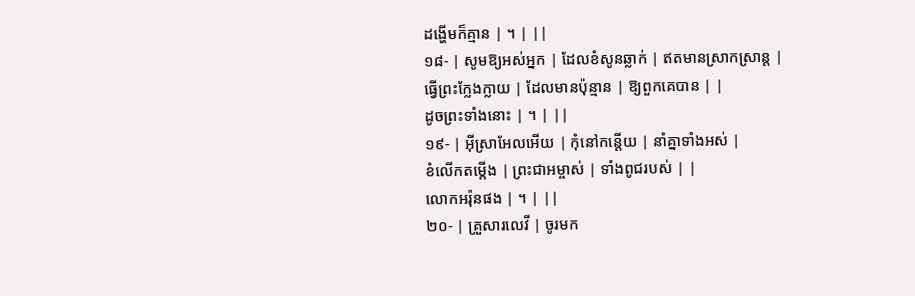ដង្ហើមក៏គ្មាន | ។ | ||
១៨- | សូមឱ្យអស់អ្នក | ដែលខំសូនឆ្លាក់ | ឥតមានស្រាកស្រាន្ត |
ធ្វើព្រះក្លែងក្លាយ | ដែលមានប៉ុន្មាន | ឱ្យពួកគេបាន | |
ដូចព្រះទាំងនោះ | ។ | ||
១៩- | អ៊ីស្រាអែលអើយ | កុំនៅកន្តើយ | នាំគ្នាទាំងអស់ |
ខំលើកតម្កើង | ព្រះជាអម្ចាស់ | ទាំងពូជរបស់ | |
លោកអរ៉ុនផង | ។ | ||
២០- | គ្រួសារលេវី | ចូរមក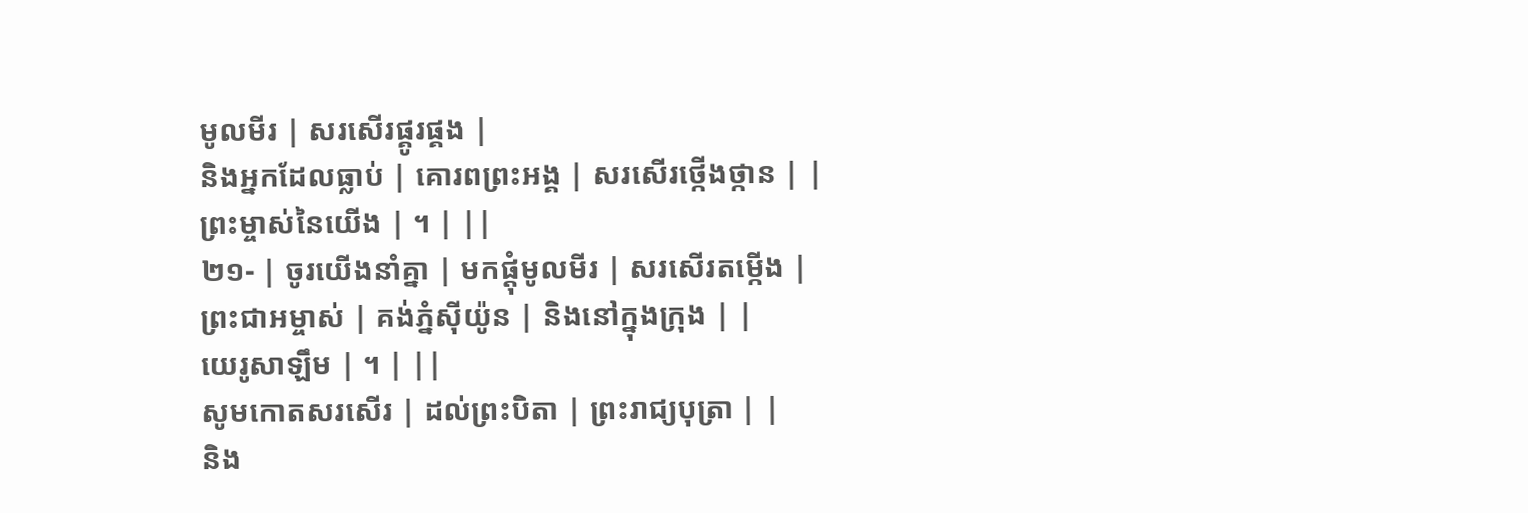មូលមីរ | សរសើរផ្គូរផ្គង |
និងអ្នកដែលធ្លាប់ | គោរពព្រះអង្គ | សរសើរថ្កើងថ្កាន | |
ព្រះម្ចាស់នៃយើង | ។ | ||
២១- | ចូរយើងនាំគ្នា | មកផ្តុំមូលមីរ | សរសើរតម្កើង |
ព្រះជាអម្ចាស់ | គង់ភ្នំស៊ីយ៉ូន | និងនៅក្នុងក្រុង | |
យេរូសាឡឹម | ។ | ||
សូមកោតសរសើរ | ដល់ព្រះបិតា | ព្រះរាជ្យបុត្រា | |
និង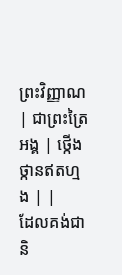ព្រះវិញ្ញាណ | ជាព្រះត្រៃអង្គ | ថ្កើងថ្កានឥតហ្មង | |
ដែលគង់ជានិ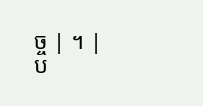ច្ច | ។ |
ប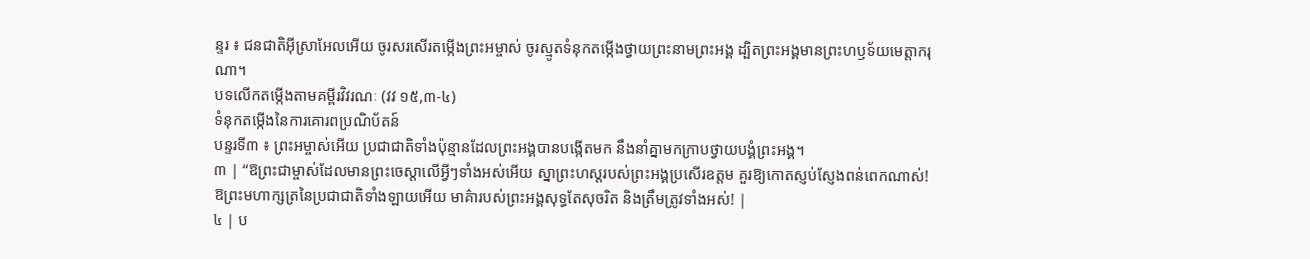ន្ទរ ៖ ជនជាតិអ៊ីស្រាអែលអើយ ចូរសរសើរតម្កើងព្រះអម្ចាស់ ចូរស្មូតទំនុកតម្កើងថ្វាយព្រះនាមព្រះអង្គ ដ្បិតព្រះអង្គមានព្រះហឫទ័យមេត្តាករុណា។
បទលើកតម្កើងតាមគម្ពីរវិវរណៈ (វវ ១៥,៣-៤)
ទំនុកតម្កើងនៃការគោរពប្រណិប័តន៍
បន្ទរទី៣ ៖ ព្រះអម្ចាស់អើយ ប្រជាជាតិទាំងប៉ុន្មានដែលព្រះអង្គបានបង្កើតមក នឹងនាំគ្នាមកក្រាបថ្វាយបង្គំព្រះអង្គ។
៣ | “ឱព្រះជាម្ចាស់ដែលមានព្រះចេស្តាលើអ្វីៗទាំងអស់អើយ ស្នាព្រះហស្តរបស់ព្រះអង្គប្រសើរឧត្តម គួរឱ្យកោតស្ញប់ស្ញែងពន់ពេកណាស់! ឱព្រះមហាក្សត្រនៃប្រជាជាតិទាំងឡាយអើយ មាគ៌ារបស់ព្រះអង្គសុទ្ធតែសុចរិត និងត្រឹមត្រូវទាំងអស់! |
៤ | ប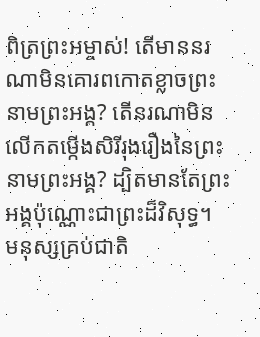ពិត្រព្រះអម្ចាស់! តើមាននរណាមិនគោរពកោតខ្លាចព្រះនាមព្រះអង្គ? តើនរណាមិនលើកតម្កើងសិរីរុងរឿងនៃព្រះនាមព្រះអង្គ? ដ្បិតមានតែព្រះអង្គប៉ុណ្ណោះជាព្រះដ៏វិសុទ្ធ។ មនុស្សគ្រប់ជាតិ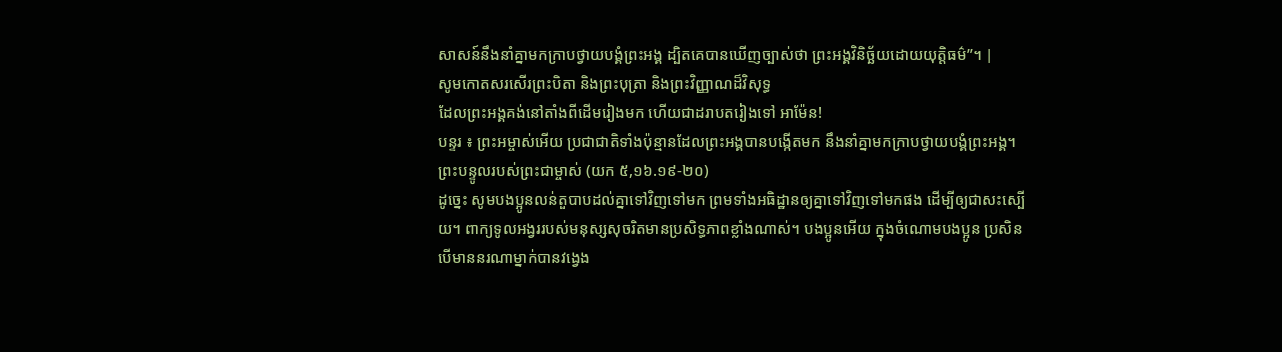សាសន៍នឹងនាំគ្នាមកក្រាបថ្វាយបង្គំព្រះអង្គ ដ្បិតគេបានឃើញច្បាស់ថា ព្រះអង្គវិនិច្ឆ័យដោយយុត្តិធម៌”។ |
សូមកោតសរសើរព្រះបិតា និងព្រះបុត្រា និងព្រះវិញ្ញាណដ៏វិសុទ្ធ
ដែលព្រះអង្គគង់នៅតាំងពីដើមរៀងមក ហើយជាដរាបតរៀងទៅ អាម៉ែន!
បន្ទរ ៖ ព្រះអម្ចាស់អើយ ប្រជាជាតិទាំងប៉ុន្មានដែលព្រះអង្គបានបង្កើតមក នឹងនាំគ្នាមកក្រាបថ្វាយបង្គំព្រះអង្គ។
ព្រះបន្ទូលរបស់ព្រះជាម្ចាស់ (យក ៥,១៦.១៩-២០)
ដូច្នេះ សូមបងប្អូនលន់តួបាបដល់គ្នាទៅវិញទៅមក ព្រមទាំងអធិដ្ឋានឲ្យគ្នាទៅវិញទៅមកផង ដើម្បីឲ្យជាសះស្បើយ។ ពាក្យទូលអង្វររបស់មនុស្សសុចរិតមានប្រសិទ្ធភាពខ្លាំងណាស់។ បងប្អូនអើយ ក្នុងចំណោមបងប្អូន ប្រសិនបើមាននរណាម្នាក់បានវង្វេង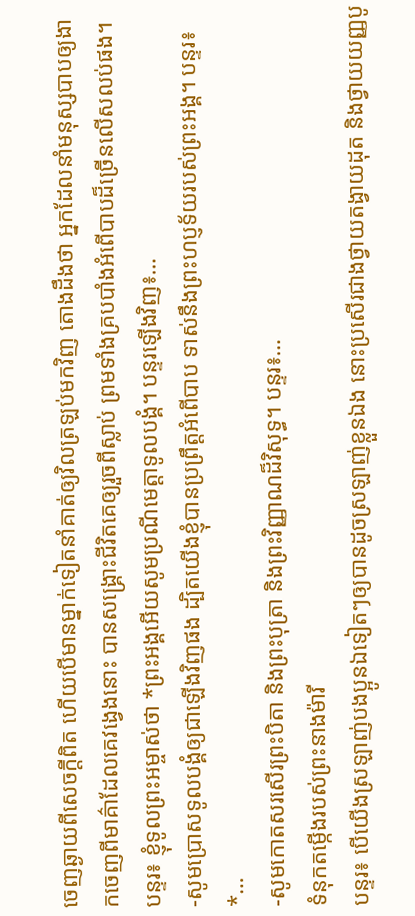ចេញឆ្ងាយពីសេចក្ដីពិត ហើយបើមានម្នាក់ទៀតនាំគាត់ឲ្យវិលត្រឡប់មកវិញ តោងដឹងថា អ្នកដែលនាំមនុស្សបាបឲ្យងាកចេញពីមាគ៌ាដែលគេវង្វេងនោះ បានសង្គ្រោះជីវិតគេឲ្យរួចពីស្លាប់ ព្រមទាំងគ្របបាំងអំពើបាបដ៏ច្រើនលើសលប់ផង។
បន្ទរ៖ ខ្ញុំទូលព្រះអម្ចាស់ថា *ព្រះអង្គអើយសូមប្រណីមេត្តាទូលបង្គំ។ បន្ទរឡើងវិញ៖…
-សូមប្រោសទូលបង្គំឲ្យជាឡើងវិញផង ដ្បិតយើងខ្ញុំបានប្រព្រឹត្តអំពើបាប ទាស់នឹងព្រះហប្ញទ័យរបស់ព្រះអង្គ។ បន្ទរ៖ *…
-សូមកោតសរសើរព្រះបិតា និងព្រះបុត្រា និងព្រះវិញ្ញាណដ៏វិសុទ្ធ។ បន្ទរ៖…
ទំនុកតម្កើងរបស់ព្រះនាងម៉ារី
បន្ទរ៖ បើយើងស្រឡាញ់បងប្អូនឯទៀតៗឲ្យបានដូចស្រឡាញ់ខ្លួនឯង នោះប្រសើរជាងថ្វាយតង្វាយដុត និងថ្វាយយញ្ញបូ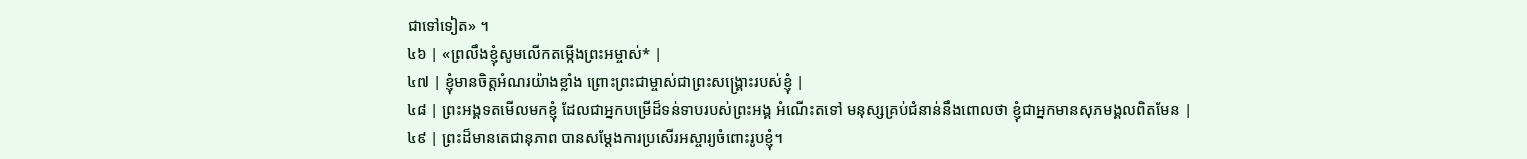ជាទៅទៀត» ។
៤៦ | «ព្រលឹងខ្ញុំសូមលើកតម្កើងព្រះអម្ចាស់* |
៤៧ | ខ្ញុំមានចិត្តអំណរយ៉ាងខ្លាំង ព្រោះព្រះជាម្ចាស់ជាព្រះសង្គ្រោះរបស់ខ្ញុំ |
៤៨ | ព្រះអង្គទតមើលមកខ្ញុំ ដែលជាអ្នកបម្រើដ៏ទន់ទាបរបស់ព្រះអង្គ អំណើះតទៅ មនុស្សគ្រប់ជំនាន់នឹងពោលថា ខ្ញុំជាអ្នកមានសុភមង្គលពិតមែន |
៤៩ | ព្រះដ៏មានតេជានុភាព បានសម្ដែងការប្រសើរអស្ចារ្យចំពោះរូបខ្ញុំ។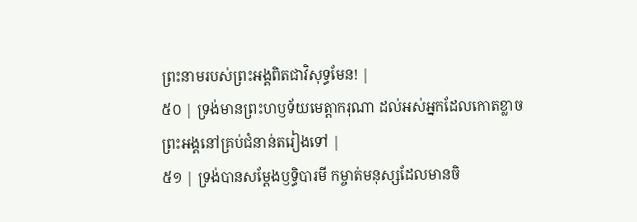ព្រះនាមរបស់ព្រះអង្គពិតជាវិសុទ្ធមែន! |
៥០ | ទ្រង់មានព្រះហឫទ័យមេត្តាករុណា ដល់អស់អ្នកដែលកោតខ្លាចព្រះអង្គនៅគ្រប់ជំនាន់តរៀងទៅ |
៥១ | ទ្រង់បានសម្ដែងឫទ្ធិបារមី កម្ចាត់មនុស្សដែលមានចិ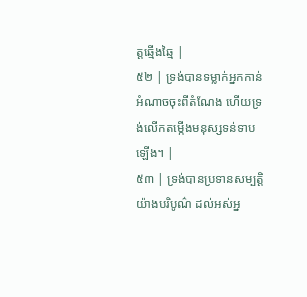ត្តឆ្មើងឆ្មៃ |
៥២ | ទ្រង់បានទម្លាក់អ្នកកាន់អំណាចចុះពីតំណែង ហើយទ្រង់លើកតម្កើងមនុស្សទន់ទាបឡើង។ |
៥៣ | ទ្រង់បានប្រទានសម្បត្តិយ៉ាងបរិបូណ៌ ដល់អស់អ្ន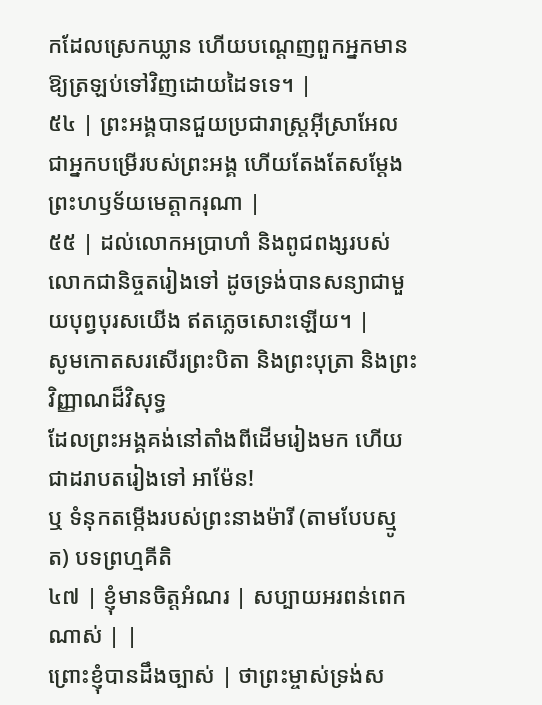កដែលស្រេកឃ្លាន ហើយបណ្តេញពួកអ្នកមានឱ្យត្រឡប់ទៅវិញដោយដៃទទេ។ |
៥៤ | ព្រះអង្គបានជួយប្រជារាស្ត្រអ៊ីស្រាអែល ជាអ្នកបម្រើរបស់ព្រះអង្គ ហើយតែងតែសម្ដែងព្រះហឫទ័យមេត្តាករុណា |
៥៥ | ដល់លោកអប្រាហាំ និងពូជពង្សរបស់លោកជានិច្ចតរៀងទៅ ដូចទ្រង់បានសន្យាជាមួយបុព្វបុរសយើង ឥតភ្លេចសោះឡើយ។ |
សូមកោតសរសើរព្រះបិតា និងព្រះបុត្រា និងព្រះវិញ្ញាណដ៏វិសុទ្ធ
ដែលព្រះអង្គគង់នៅតាំងពីដើមរៀងមក ហើយជាដរាបតរៀងទៅ អាម៉ែន!
ឬ ទំនុកតម្កើងរបស់ព្រះនាងម៉ារី (តាមបែបស្មូត) បទព្រហ្មគីតិ
៤៧ | ខ្ញុំមានចិត្តអំណរ | សប្បាយអរពន់ពេកណាស់ | |
ព្រោះខ្ញុំបានដឹងច្បាស់ | ថាព្រះម្ចាស់ទ្រង់ស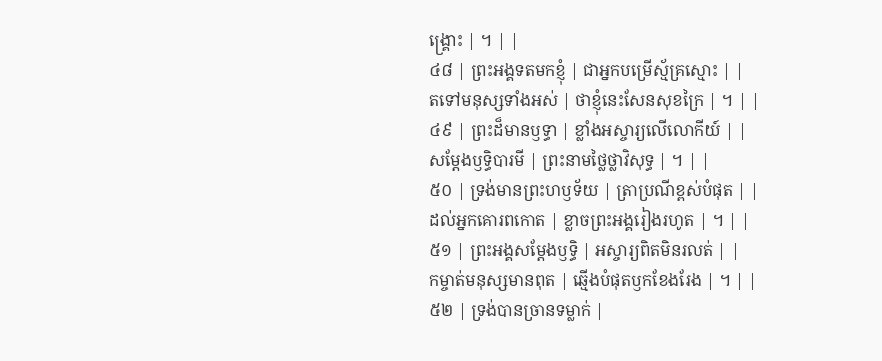ង្គ្រោះ | ។ | |
៤៨ | ព្រះអង្គទតមកខ្ញុំ | ជាអ្នកបម្រើស្ម័គ្រស្មោះ | |
តទៅមនុស្សទាំងអស់ | ថាខ្ញុំនេះសែនសុខក្រៃ | ។ | |
៤៩ | ព្រះដ៏មានឫទ្ធា | ខ្លាំងអស្ចារ្យលើលោកីយ៍ | |
សម្ដែងឫទ្ធិបារមី | ព្រះនាមថ្លៃថ្លាវិសុទ្ធ | ។ | |
៥០ | ទ្រង់មានព្រះហឫទ័យ | ត្រាប្រណីខ្ពស់បំផុត | |
ដល់អ្នកគោរពកោត | ខ្លាចព្រះអង្គរៀងរហូត | ។ | |
៥១ | ព្រះអង្គសម្ដែងឫទ្ធិ | អស្ចារ្យពិតមិនរលត់ | |
កម្ចាត់មនុស្សមានពុត | ឆ្មើងបំផុតឫកខែងរែង | ។ | |
៥២ | ទ្រង់បានច្រានទម្លាក់ |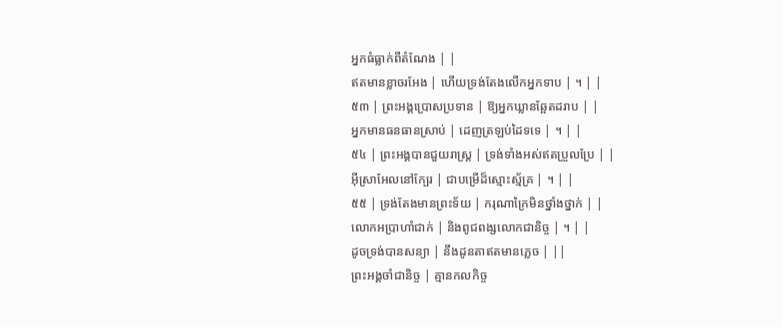អ្នកធំធ្លាក់ពីតំណែង | |
ឥតមានខ្លាចរអែង | ហើយទ្រង់តែងលើកអ្នកទាប | ។ | |
៥៣ | ព្រះអង្គប្រោសប្រទាន | ឱ្យអ្នកឃ្លានឆ្អែតដរាប | |
អ្នកមានធនធានស្រាប់ | ដេញត្រឡប់ដៃទទេ | ។ | |
៥៤ | ព្រះអង្គបានជួយរាស្ត្រ | ទ្រង់ទាំងអស់ឥតប្រួលប្រែ | |
អ៊ីស្រាអែលនៅក្បែរ | ជាបម្រើដ៏ស្មោះស្ម័គ្រ | ។ | |
៥៥ | ទ្រង់តែងមានព្រះទ័យ | ករុណាក្រៃមិនថ្នាំងថ្នាក់ | |
លោកអប្រាហាំជាក់ | និងពូជពង្សលោកជានិច្ច | ។ | |
ដូចទ្រង់បានសន្យា | នឹងដូនតាឥតមានភ្លេច | ||
ព្រះអង្គចាំជានិច្ច | គ្មានកលកិច្ច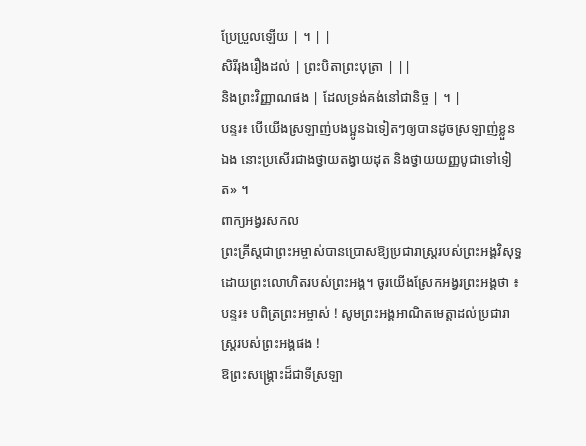ប្រែប្រួលឡើយ | ។ | |
សិរីរុងរឿងដល់ | ព្រះបិតាព្រះបុត្រា | ||
និងព្រះវិញ្ញាណផង | ដែលទ្រង់គង់នៅជានិច្ច | ។ |
បន្ទរ៖ បើយើងស្រឡាញ់បងប្អូនឯទៀតៗឲ្យបានដូចស្រឡាញ់ខ្លួនឯង នោះប្រសើរជាងថ្វាយតង្វាយដុត និងថ្វាយយញ្ញបូជាទៅទៀត» ។
ពាក្យអង្វរសកល
ព្រះគ្រីស្តជាព្រះអម្ចាស់បានប្រោសឱ្យប្រជារាស្រ្តរបស់ព្រះអង្គវិសុទ្ធ ដោយព្រះលោហិតរបស់ព្រះអង្គ។ ចូរយើងស្រែកអង្វរព្រះអង្គថា ៖
បន្ទរ៖ បពិត្រព្រះអម្ចាស់ ! សូមព្រះអង្គអាណិតមេត្តាដល់ប្រជារាស្រ្តរបស់ព្រះអង្គផង !
ឱព្រះសង្រ្គោះដ៏ជាទីស្រឡា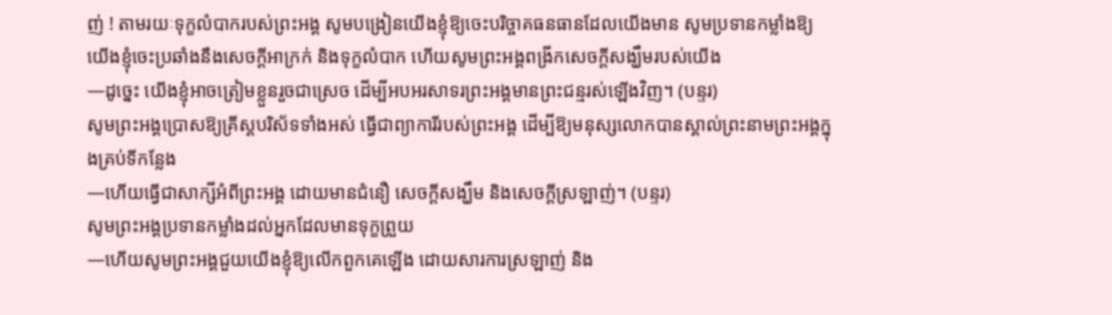ញ់ ! តាមរយៈទុក្ខលំបាករបស់ព្រះអង្គ សូមបង្រៀនយើងខ្ញុំឱ្យចេះបរិច្ចាគធនធានដែលយើងមាន សូមប្រទានកម្លាំងឱ្យយើងខ្ញុំចេះប្រឆាំងនឹងសេចក្តីអាក្រក់ និងទុក្ខលំបាក ហើយសូមព្រះអង្គពង្រីកសេចក្តីសង្ឃឹមរបស់យើង
—ដូច្នេះ យើងខ្ញុំអាចត្រៀមខ្លួនរួចជាស្រេច ដើម្បីអបអរសាទរព្រះអង្គមានព្រះជន្មរស់ឡើងវិញ។ (បន្ទរ)
សូមព្រះអង្គប្រោសឱ្យគ្រីស្តបរិស័ទទាំងអស់ ធ្វើជាព្យាការីរបស់ព្រះអង្គ ដើម្បីឱ្យមនុស្សលោកបានស្គាល់ព្រះនាមព្រះអង្គក្នុងគ្រប់ទីកន្លែង
—ហើយធ្វើជាសាក្សីអំពីព្រះអង្គ ដោយមានជំនឿ សេចក្តីសង្ឃឹម និងសេចក្តីស្រឡាញ់។ (បន្ទរ)
សូមព្រះអង្គប្រទានកម្លាំងដល់អ្នកដែលមានទុក្ខព្រួយ
—ហើយសូមព្រះអង្គជួយយើងខ្ញុំឱ្យលើកពួកគេឡើង ដោយសារការស្រឡាញ់ និង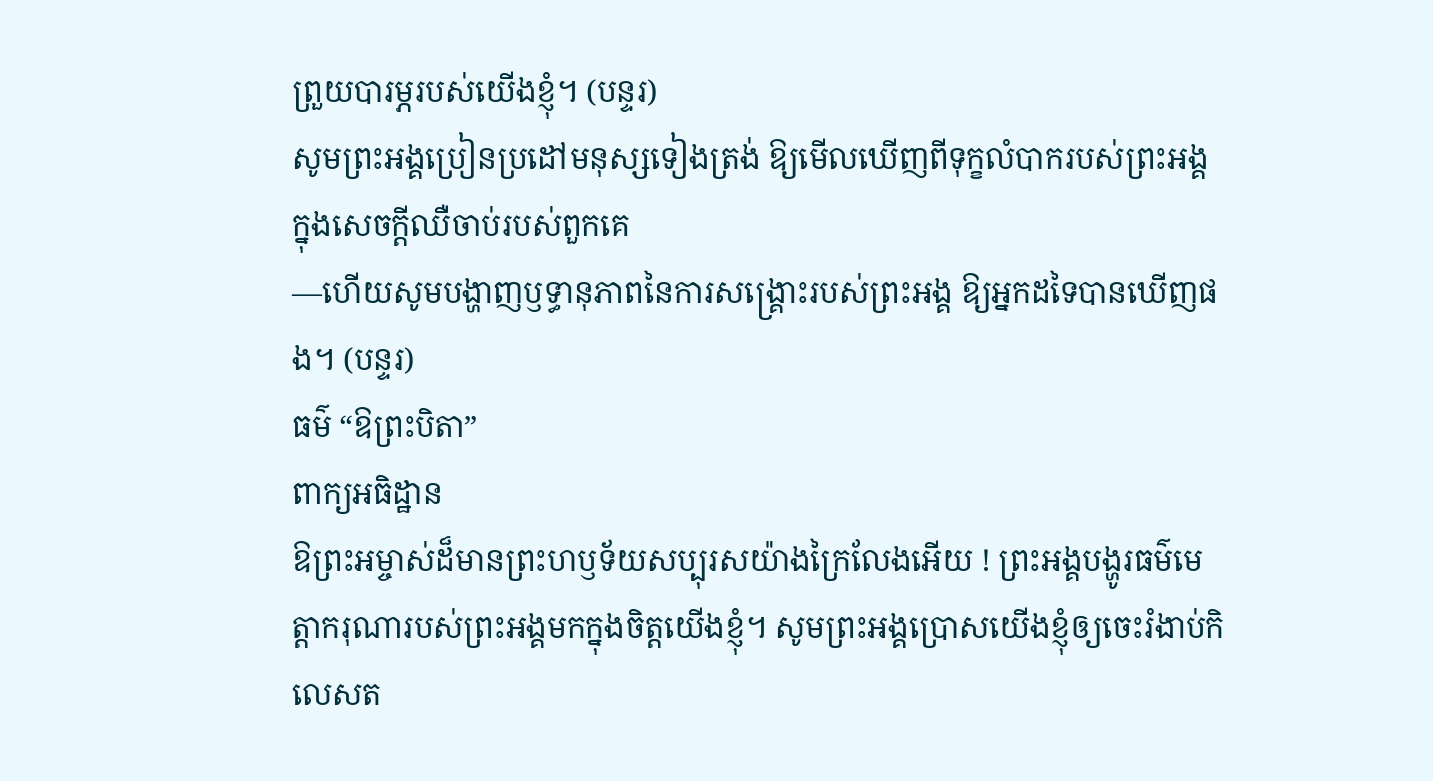ព្រួយបារម្ភរបស់យើងខ្ញុំ។ (បន្ទរ)
សូមព្រះអង្គប្រៀនប្រដៅមនុស្សទៀងត្រង់ ឱ្យមើលឃើញពីទុក្ខលំបាករបស់ព្រះអង្គ ក្នុងសេចក្តីឈឺចាប់របស់ពួកគេ
—ហើយសូមបង្ហាញឫទ្ធានុភាពនៃការសង្រ្គោះរបស់ព្រះអង្គ ឱ្យអ្នកដទៃបានឃើញផង។ (បន្ទរ)
ធម៌ “ឱព្រះបិតា”
ពាក្យអធិដ្ឋាន
ឱព្រះអម្ចាស់ដ៏មានព្រះហឫទ័យសប្បុរសយ៉ាងក្រៃលែងអើយ ! ព្រះអង្គបង្ហូរធម៌មេត្តាករុណារបស់ព្រះអង្គមកក្នុងចិត្តយើងខ្ញុំ។ សូមព្រះអង្គប្រោសយើងខ្ញុំឲ្យចេះរំងាប់កិលេសត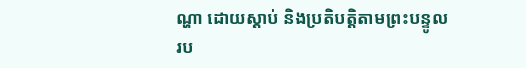ណ្ហា ដោយស្តាប់ និងប្រតិបត្តិតាមព្រះបន្ទូលរប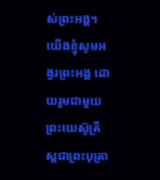ស់ព្រះអង្គ។ យើងខ្ញុំសូមអង្វរព្រះអង្គ ដោយរួមជាមួយព្រះយេស៊ូគ្រីស្តជាព្រះបុត្រា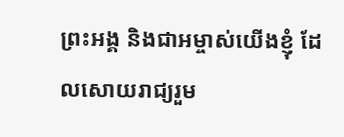ព្រះអង្គ និងជាអម្ចាស់យើងខ្ញុំ ដែលសោយរាជ្យរួម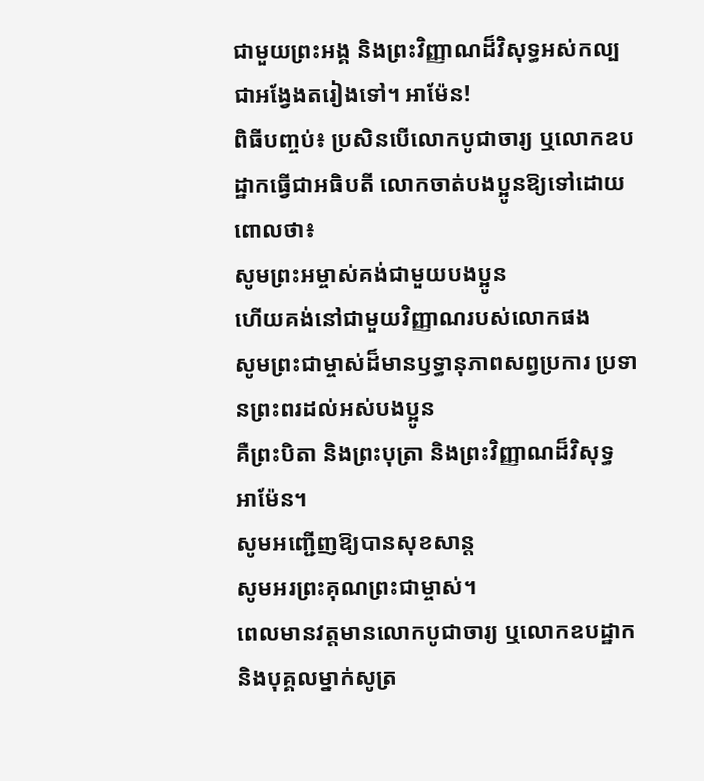ជាមួយព្រះអង្គ និងព្រះវិញ្ញាណដ៏វិសុទ្ធអស់កល្បជាអង្វែងតរៀងទៅ។ អាម៉ែន!
ពិធីបញ្ចប់៖ ប្រសិនបើលោកបូជាចារ្យ ឬលោកឧបដ្ឋាកធ្វើជាអធិបតី លោកចាត់បងប្អូនឱ្យទៅដោយពោលថា៖
សូមព្រះអម្ចាស់គង់ជាមួយបងប្អូន
ហើយគង់នៅជាមួយវិញ្ញាណរបស់លោកផង
សូមព្រះជាម្ចាស់ដ៏មានឫទ្ធានុភាពសព្វប្រការ ប្រទានព្រះពរដល់អស់បងប្អូន
គឺព្រះបិតា និងព្រះបុត្រា និងព្រះវិញ្ញាណដ៏វិសុទ្ធ
អាម៉ែន។
សូមអញ្ជើញឱ្យបានសុខសាន្ត
សូមអរព្រះគុណព្រះជាម្ចាស់។
ពេលមានវត្តមានលោកបូជាចារ្យ ឬលោកឧបដ្ឋាក និងបុគ្គលម្នាក់សូត្រ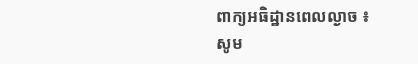ពាក្យអធិដ្ឋានពេលល្ងាច ៖
សូម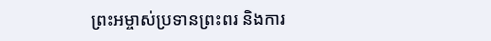ព្រះអម្ចាស់ប្រទានព្រះពរ និងការ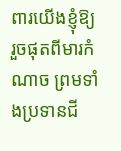ពារយើងខ្ញុំឱ្យរួចផុតពីមារកំណាច ព្រមទាំងប្រទានជី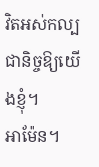វិតអស់កល្បជានិច្ចឱ្យយើងខ្ញុំ។
អាម៉ែន។